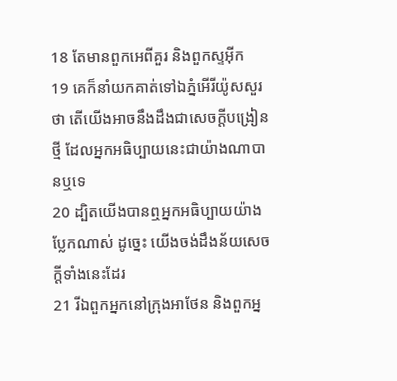18 តែមានពួកអេពីគួរ និងពួកស្ទអ៊ីក
19 គេក៏នាំយកគាត់ទៅឯភ្នំអើរីយ៉ូសសួរថា តើយើងអាចនឹងដឹងជាសេចក្ដីបង្រៀនថ្មី ដែលអ្នកអធិប្បាយនេះជាយ៉ាងណាបានឬទេ
20 ដ្បិតយើងបានឮអ្នកអធិប្បាយយ៉ាងប្លែកណាស់ ដូច្នេះ យើងចង់ដឹងន័យសេចក្ដីទាំងនេះដែរ
21 រីឯពួកអ្នកនៅក្រុងអាថែន និងពួកអ្ន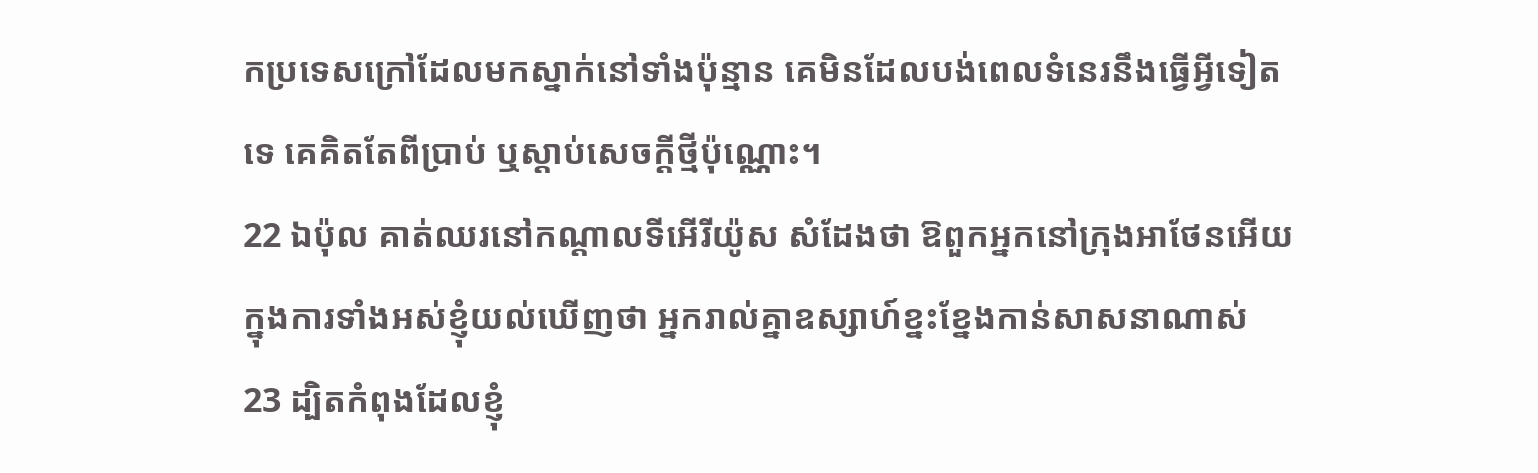កប្រទេសក្រៅដែលមកស្នាក់នៅទាំងប៉ុន្មាន គេមិនដែលបង់ពេលទំនេរនឹងធ្វើអ្វីទៀតទេ គេគិតតែពីប្រាប់ ឬស្តាប់សេចក្ដីថ្មីប៉ុណ្ណោះ។
22 ឯប៉ុល គាត់ឈរនៅកណ្តាលទីអើរីយ៉ូស សំដែងថា ឱពួកអ្នកនៅក្រុងអាថែនអើយ ក្នុងការទាំងអស់ខ្ញុំយល់ឃើញថា អ្នករាល់គ្នាឧស្សាហ៍ខ្នះខ្នែងកាន់សាសនាណាស់
23 ដ្បិតកំពុងដែលខ្ញុំ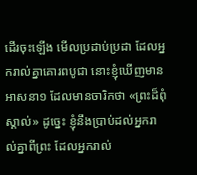ដើរចុះឡើង មើលប្រដាប់ប្រដា ដែលអ្នករាល់គ្នាគោរពបូជា នោះខ្ញុំឃើញមានអាសនា១ ដែលមានចារិកថា «ព្រះដ៏ពុំស្គាល់» ដូច្នេះ ខ្ញុំនឹងប្រាប់ដល់អ្នករាល់គ្នាពីព្រះ ដែលអ្នករាល់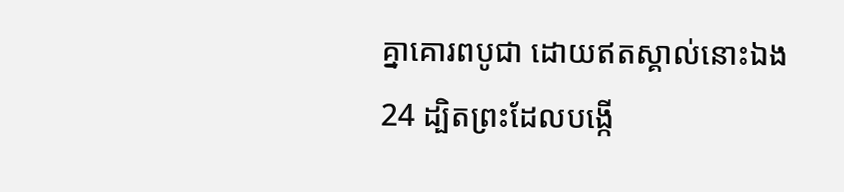គ្នាគោរពបូជា ដោយឥតស្គាល់នោះឯង
24 ដ្បិតព្រះដែលបង្កើ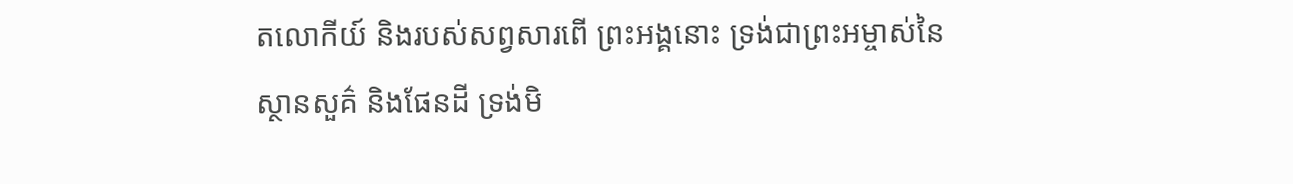តលោកីយ៍ និងរបស់សព្វសារពើ ព្រះអង្គនោះ ទ្រង់ជាព្រះអម្ចាស់នៃស្ថានសួគ៌ និងផែនដី ទ្រង់មិ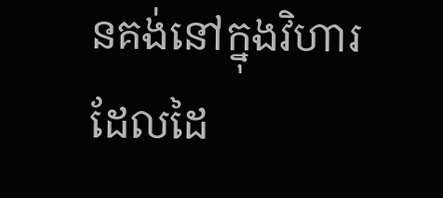នគង់នៅក្នុងវិហារដែលដៃ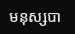មនុស្សបា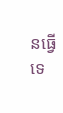នធ្វើទេ